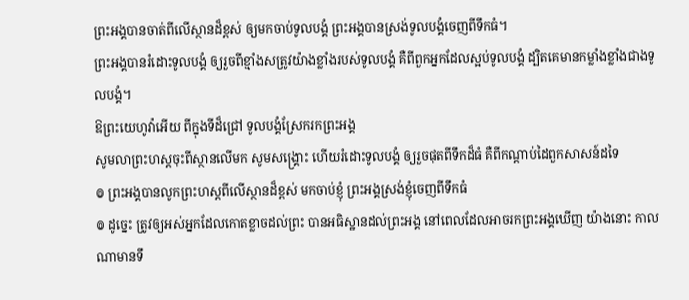ព្រះអង្គបានចាត់ពីលើស្ថានដ៏ខ្ពស់ ឲ្យមកចាប់ទូលបង្គំ ព្រះអង្គបានស្រង់ទូលបង្គំចេញពីទឹកធំ។
ព្រះអង្គបានរំដោះទូលបង្គំ ឲ្យរួចពីខ្មាំងសត្រូវយ៉ាងខ្លាំងរបស់ទូលបង្គំ គឺពីពួកអ្នកដែលស្អប់ទូលបង្គំ ដ្បិតគេមានកម្លាំងខ្លាំងជាងទូលបង្គំ។
ឱព្រះយេហូវ៉ាអើយ ពីក្នុងទីដ៏ជ្រៅ ទូលបង្គំស្រែករកព្រះអង្គ
សូមលាព្រះហស្តចុះពីស្ថានលើមក សូមសង្គ្រោះ ហើយរំដោះទូលបង្គំ ឲ្យរួចផុតពីទឹកដ៏ធំ គឺពីកណ្ដាប់ដៃពួកសាសន៍ដទៃ
៙ ព្រះអង្គបានលូកព្រះហស្ដពីលើស្ថានដ៏ខ្ពស់ មកចាប់ខ្ញុំ ព្រះអង្គស្រង់ខ្ញុំចេញពីទឹកធំ
៙ ដូច្នេះ ត្រូវឲ្យអស់អ្នកដែលកោតខ្លាចដល់ព្រះ បានអធិស្ឋានដល់ព្រះអង្គ នៅពេលដែលអាចរកព្រះអង្គឃើញ យ៉ាងនោះ កាលណាមានទឹ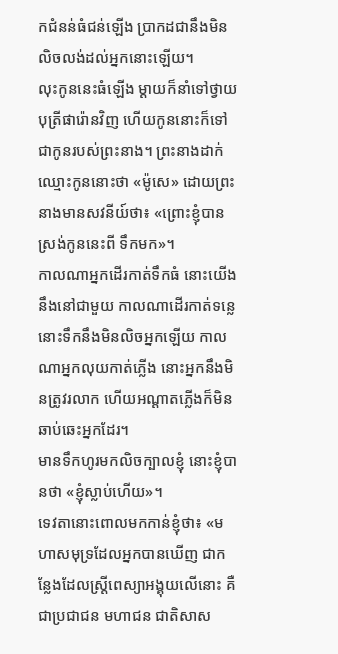កជំនន់ធំជន់ឡើង ប្រាកដជានឹងមិនលិចលង់ដល់អ្នកនោះឡើយ។
លុះកូននេះធំឡើង ម្ដាយក៏នាំទៅថ្វាយបុត្រីផារ៉ោនវិញ ហើយកូននោះក៏ទៅជាកូនរបស់ព្រះនាង។ ព្រះនាងដាក់ឈ្មោះកូននោះថា «ម៉ូសេ» ដោយព្រះនាងមានសវនីយ៍ថា៖ «ព្រោះខ្ញុំបានស្រង់កូននេះពី ទឹកមក»។
កាលណាអ្នកដើរកាត់ទឹកធំ នោះយើងនឹងនៅជាមួយ កាលណាដើរកាត់ទន្លេ នោះទឹកនឹងមិនលិចអ្នកឡើយ កាលណាអ្នកលុយកាត់ភ្លើង នោះអ្នកនឹងមិនត្រូវរលាក ហើយអណ្ដាតភ្លើងក៏មិនឆាប់ឆេះអ្នកដែរ។
មានទឹកហូរមកលិចក្បាលខ្ញុំ នោះខ្ញុំបានថា «ខ្ញុំស្លាប់ហើយ»។
ទេវតានោះពោលមកកាន់ខ្ញុំថា៖ «មហាសមុទ្រដែលអ្នកបានឃើញ ជាកន្លែងដែលស្ត្រីពេស្យាអង្គុយលើនោះ គឺជាប្រជាជន មហាជន ជាតិសាស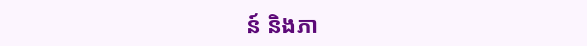ន៍ និងភា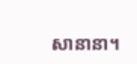សានានា។